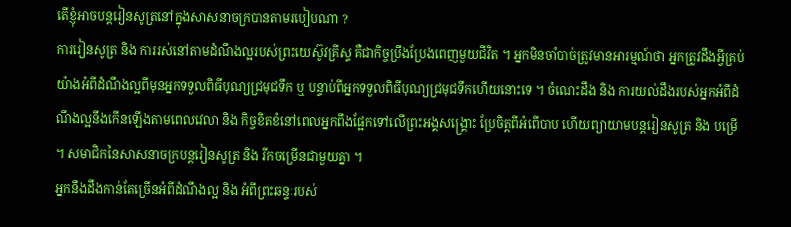តើខ្ញុំអាចបន្តរៀនសូត្រនៅក្នុងសាសនាចក្របានតាមរបៀបណា ?
ការរៀនសូត្រ និង ការរស់នៅតាមដំណឹងល្អរបស់ព្រះយេស៊ូវគ្រីស្ទ គឺជាកិច្ចប្រឹងប្រែងពេញមួយជីវិត ។ អ្នកមិនចាំបាច់ត្រូវមានអារម្មណ៍ថា អ្នកត្រូវដឹងអ្វីគ្រប់យ៉ាងអំពីដំណឹងល្អពីមុនអ្នកទទួលពិធីបុណ្យជ្រមុជទឹក ឬ បន្ទាប់ពីអ្នកទទួលពិធីបុណ្យជ្រមុជទឹកហើយនោះទេ ។ ចំណេះដឹង និង ការយល់ដឹងរបស់អ្នកអំពីដំណឹងល្អនឹងកើនឡើងតាមពេលវេលា និង កិច្ចខិតខំនៅពេលអ្នកពឹងផ្អែកទៅលើព្រះអង្គសង្គ្រោះ ប្រែចិត្តពីអំពើបាប ហើយព្យាយាមបន្តរៀនសូត្រ និង បម្រើ ។ សមាជិកនៃសាសនាចក្របន្តរៀនសូត្រ និង រីកចម្រើនជាមួយគ្នា ។
អ្នកនឹងដឹងកាន់តែច្រើនអំពីដំណឹងល្អ និង អំពីព្រះឆន្ទៈរបស់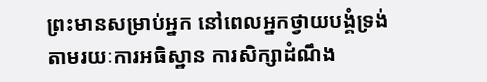ព្រះមានសម្រាប់អ្នក នៅពេលអ្នកថ្វាយបង្គំទ្រង់តាមរយៈការអធិស្ឋាន ការសិក្សាដំណឹង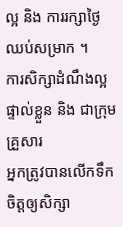ល្អ និង ការរក្សាថ្ងៃឈប់សម្រាក ។
ការសិក្សាដំណឹងល្អផ្ទាល់ខ្លួន និង ជាក្រុមគ្រួសារ
អ្នកត្រូវបានលើកទឹកចិត្តឲ្យសិក្សា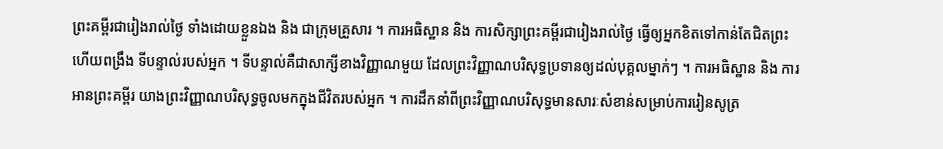ព្រះគម្ពីរជារៀងរាល់ថ្ងៃ ទាំងដោយខ្លួនឯង និង ជាក្រុមគ្រួសារ ។ ការអធិស្ឋាន និង ការសិក្សាព្រះគម្ពីរជារៀងរាល់ថ្ងៃ ធ្វើឲ្យអ្នកខិតទៅកាន់តែជិតព្រះ ហើយពង្រឹង ទីបន្ទាល់របស់អ្នក ។ ទីបន្ទាល់គឺជាសាក្សីខាងវិញ្ញាណមួយ ដែលព្រះវិញ្ញាណបរិសុទ្ធប្រទានឲ្យដល់បុគ្គលម្នាក់ៗ ។ ការអធិស្ឋាន និង ការអានព្រះគម្ពីរ យាងព្រះវិញ្ញាណបរិសុទ្ធចូលមកក្នុងជីវិតរបស់អ្នក ។ ការដឹកនាំពីព្រះវិញ្ញាណបរិសុទ្ធមានសារៈសំខាន់សម្រាប់ការរៀនសូត្រ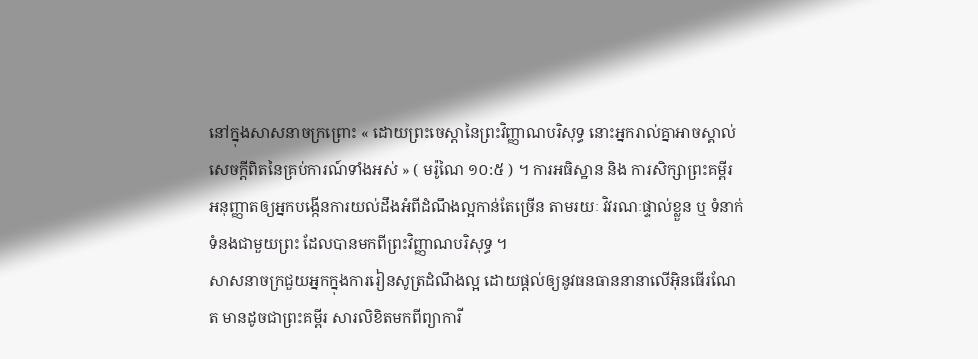នៅក្នុងសាសនាចក្រព្រោះ « ដោយព្រះចេស្តានៃព្រះវិញ្ញាណបរិសុទ្ធ នោះអ្នករាល់គ្នាអាចស្គាល់សេចក្តីពិតនៃគ្រប់ការណ៍ទាំងអស់ » ( មរ៉ូណៃ ១០:៥ ) ។ ការអធិស្ឋាន និង ការសិក្សាព្រះគម្ពីរ អនុញ្ញាតឲ្យអ្នកបង្កើនការយល់ដឹងអំពីដំណឹងល្អកាន់តែច្រើន តាមរយៈ វិវរណៈផ្ទាល់ខ្លួន ឬ ទំនាក់ទំនងជាមួយព្រះ ដែលបានមកពីព្រះវិញ្ញាណបរិសុទ្ធ ។
សាសនាចក្រជួយអ្នកក្នុងការរៀនសូត្រដំណឹងល្អ ដោយផ្ដល់ឲ្យនូវធនធាននានាលើអ៊ិនធើរណែត មានដូចជាព្រះគម្ពីរ សារលិខិតមកពីព្យាការី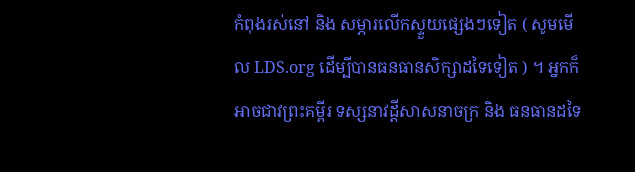កំពុងរស់នៅ និង សម្ភារលើកស្ទួយផ្សេងៗទៀត ( សូមមើល LDS.org ដើម្បីបានធនធានសិក្សាដទៃទៀត ) ។ អ្នកក៏អាចជាវព្រះគម្ពីរ ទស្សនាវដ្តីសាសនាចក្រ និង ធនធានដទៃ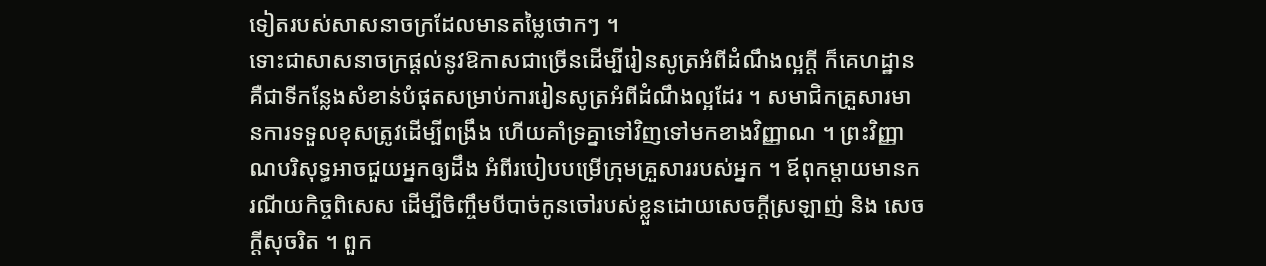ទៀតរបស់សាសនាចក្រដែលមានតម្លៃថោកៗ ។
ទោះជាសាសនាចក្រផ្ដល់នូវឱកាសជាច្រើនដើម្បីរៀនសូត្រអំពីដំណឹងល្អក្ដី ក៏គេហដ្ឋានគឺជាទីកន្លែងសំខាន់បំផុតសម្រាប់ការរៀនសូត្រអំពីដំណឹងល្អដែរ ។ សមាជិកគ្រួសារមានការទទួលខុសត្រូវដើម្បីពង្រឹង ហើយគាំទ្រគ្នាទៅវិញទៅមកខាងវិញ្ញាណ ។ ព្រះវិញ្ញាណបរិសុទ្ធអាចជួយអ្នកឲ្យដឹង អំពីរបៀបបម្រើក្រុមគ្រួសាររបស់អ្នក ។ ឪពុកម្ដាយមានករណីយកិច្ចពិសេស ដើម្បីចិញ្ចឹមបីបាច់កូនចៅរបស់ខ្លួនដោយសេចក្ដីស្រឡាញ់ និង សេចក្តីសុចរិត ។ ពួក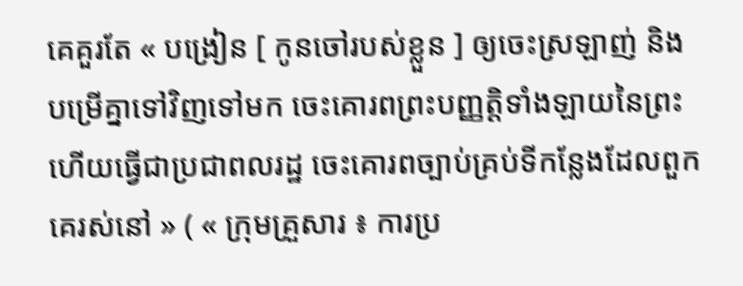គេគួរតែ « បង្រៀន [ កូនចៅរបស់ខ្លួន ] ឲ្យចេះស្រឡាញ់ និង បម្រើគ្នាទៅវិញទៅមក ចេះគោរពព្រះបញ្ញត្តិទាំងឡាយនៃព្រះ ហើយធ្វើជាប្រជាពលរដ្ឋ ចេះគោរពច្បាប់គ្រប់ទីកន្លែងដែលពួកគេរស់នៅ » ( « ក្រុមគ្រួសារ ៖ ការប្រ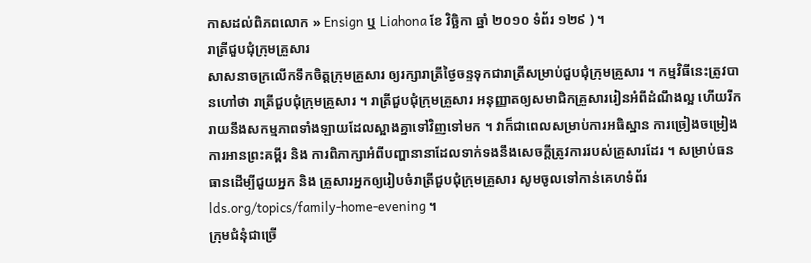កាសដល់ពិភពលោក » Ensign ឬ Liahona ខែ វិច្ឆិកា ឆ្នាំ ២០១០ ទំព័រ ១២៩ ) ។
រាត្រីជួបជុំក្រុមគ្រួសារ
សាសនាចក្រលើកទឹកចិត្តក្រុមគ្រួសារ ឲ្យរក្សារាត្រីថ្ងៃចន្ទទុកជារាត្រីសម្រាប់ជួបជុំក្រុមគ្រួសារ ។ កម្មវិធីនេះត្រូវបានហៅថា រាត្រីជួបជុំក្រុមគ្រួសារ ។ រាត្រីជួបជុំក្រុមគ្រួសារ អនុញ្ញាតឲ្យសមាជិកគ្រួសាររៀនអំពីដំណឹងល្អ ហើយរីករាយនឹងសកម្មភាពទាំងឡាយដែលស្អាងគ្នាទៅវិញទៅមក ។ វាក៏ជាពេលសម្រាប់ការអធិស្ឋាន ការច្រៀងចម្រៀង ការអានព្រះគម្ពីរ និង ការពិភាក្សាអំពីបញ្ហានានាដែលទាក់ទងនឹងសេចក្ដីត្រូវការរបស់គ្រួសារដែរ ។ សម្រាប់ធនធានដើម្បីជួយអ្នក និង គ្រួសារអ្នកឲ្យរៀបចំរាត្រីជួបជុំក្រុមគ្រួសារ សូមចូលទៅកាន់គេហទំព័រ lds.org/topics/family-home-evening ។
ក្រុមជំនុំជាច្រើ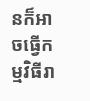នក៏អាចធ្វើកម្មវិធីរា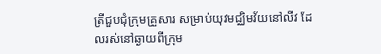ត្រីជួបជុំក្រុមគ្រួសារ សម្រាប់យុវមជ្ឈិមវ័យនៅលីវ ដែលរស់នៅឆ្ងាយពីក្រុម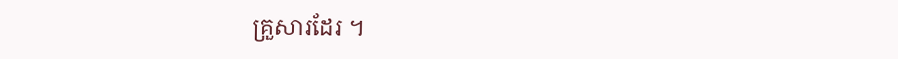គ្រួសារដែរ ។